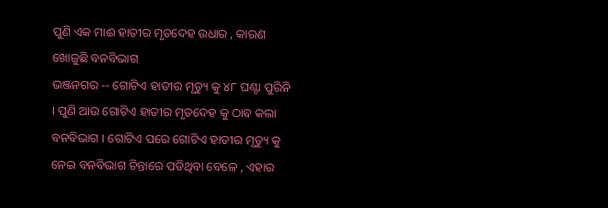ପୁଣି ଏକ ମାଈ ହାତୀର ମୃତଦେହ ଉଧାର , କାରଣ ଖୋଜୁଛି ବନବିଭାଗ
ଭଞ୍ଜନଗର -- ଗୋଟିଏ ହାତୀର ମୃତ୍ୟୁ କୁ ୪୮ ଘଣ୍ଟା ପୁରିନି । ପୁଣି ଆଉ ଗୋଟିଏ ହାତୀର ମୃତଦେହ କୁ ଠାବ କଲା ବନବିଭାଗ । ଗୋଟିଏ ପରେ ଗୋଟିଏ ହାତୀର ମୃତ୍ୟୁ କୁ ନେଇ ବନବିଭାଗ ଚିନ୍ତାରେ ପଡିଥିବା ବେଳେ , ଏହାର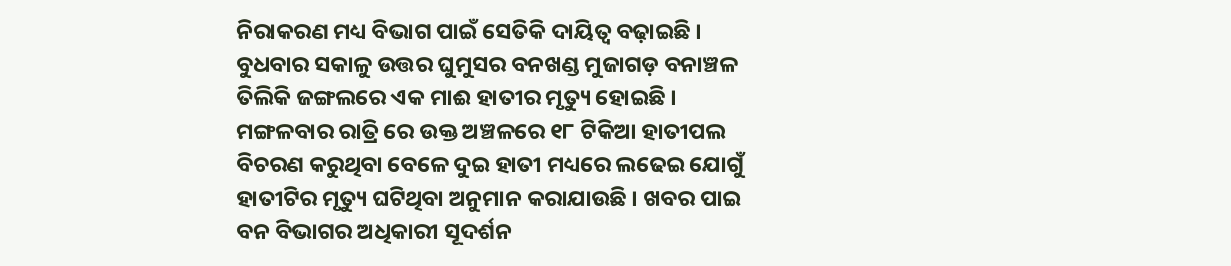ନିରାକରଣ ମଧ୍ୟ ବିଭାଗ ପାଇଁ ସେତିକି ଦାୟିତ୍ଵ ବଢ଼ାଇଛି । ବୁଧବାର ସକାଳୁ ଉତ୍ତର ଘୁମୁସର ବନଖଣ୍ଡ ମୁଜାଗଡ଼ ବନାଞ୍ଚଳ ତିଲିକି ଜଙ୍ଗଲରେ ଏକ ମାଈ ହାତୀର ମୃତ୍ୟୁ ହୋଇଛି । ମଙ୍ଗଳବାର ରାତ୍ରି ରେ ଉକ୍ତ ଅଞ୍ଚଳରେ ୧୮ ଟିକିଆ ହାତୀପଲ ବିଚରଣ କରୁଥିବା ବେଳେ ଦୁଇ ହାତୀ ମଧ୍ୟରେ ଲଢେଇ ଯୋଗୁଁ ହାତୀଟିର ମୃତ୍ୟୁ ଘଟିଥିବା ଅନୁମାନ କରାଯାଉଛି । ଖବର ପାଇ ବନ ବିଭାଗର ଅଧିକାରୀ ସୂଦର୍ଶନ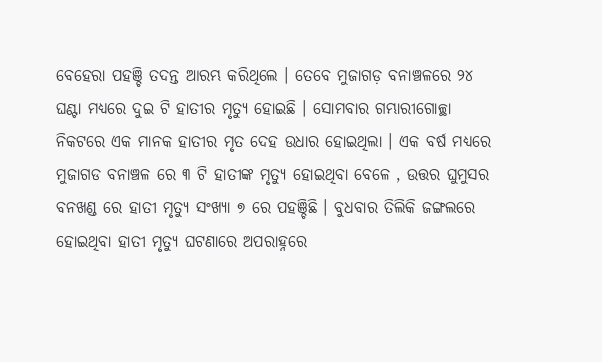ବେହେରା ପହଞ୍ଚି ତଦନ୍ତ ଆରମ୍ଭ କରିଥିଲେ । ତେବେ ମୁଜାଗଡ଼ ବନାଞ୍ଚଳରେ ୨୪ ଘଣ୍ଟା ମଧ୍ୟରେ ଦୁଇ ଟି ହାତୀର ମୃତ୍ୟୁ ହୋଇଛି । ସୋମବାର ଗମ୍ଭାରୀଗୋଚ୍ଛା ନିକଟରେ ଏକ ମାନକ ହାତୀର ମୃତ ଦେହ ଉଧାର ହୋଇଥିଲା । ଏକ ବର୍ଷ ମଧ୍ୟରେ ମୁଜାଗଡ ବନାଞ୍ଚଳ ରେ ୩ ଟି ହାତୀଙ୍କ ମୃତ୍ୟୁ ହୋଇଥିବା ବେଳେ , ଉତ୍ତର ଘୁମୁସର ବନଖଣ୍ଡ ରେ ହାତୀ ମୃତ୍ୟୁ ସଂଖ୍ୟା ୭ ରେ ପହଞ୍ଚିଛି । ବୁଧବାର ତିଲିକି ଜଙ୍ଗଲରେ ହୋଇଥିବା ହାତୀ ମୃତ୍ୟୁ ଘଟଣାରେ ଅପରାହ୍ନରେ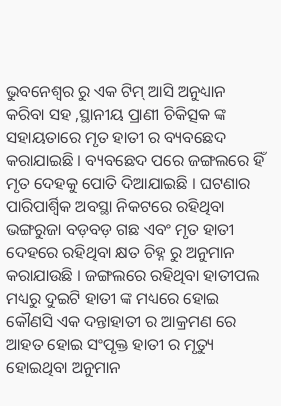ଭୁବନେଶ୍ବର ରୁ ଏକ ଟିମ୍ ଆସି ଅନୁଧ୍ୟାନ କରିବା ସହ ,ସ୍ଥାନୀୟ ପ୍ରାଣୀ ଚିକିତ୍ସକ ଙ୍କ ସହାୟତାରେ ମୃତ ହାତୀ ର ବ୍ୟବଛେଦ କରାଯାଇଛି । ବ୍ୟବଛେଦ ପରେ ଜଙ୍ଗଲରେ ହିଁ ମୃତ ଦେହକୁ ପୋତି ଦିଆଯାଇଛି । ଘଟଣାର ପାରିପାର୍ଶ୍ବିକ ଅବସ୍ଥା ନିକଟରେ ରହିଥିବା ଭଙ୍ଗରୁଜା ବଡ଼ବଡ଼ ଗଛ ଏବଂ ମୃତ ହାତୀ ଦେହରେ ରହିଥିବା କ୍ଷତ ଚିହ୍ନ ରୁ ଅନୁମାନ କରାଯାଉଛି । ଜଙ୍ଗଲରେ ରହିଥିବା ହାତୀପଲ ମଧ୍ୟରୁ ଦୁଇଟି ହାତୀ ଙ୍କ ମଧ୍ୟରେ ହୋଇ କୌଣସି ଏକ ଦନ୍ତାହାତୀ ର ଆକ୍ରମଣ ରେ ଆହତ ହୋଇ ସଂପୃକ୍ତ ହାତୀ ର ମୃତ୍ୟୁ ହୋଇଥିବା ଅନୁମାନ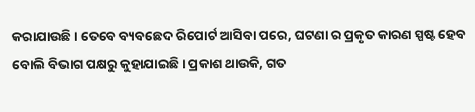କରାଯାଉଛି । ତେବେ ବ୍ୟବଛେଦ ରିପୋର୍ଟ ଆସିବା ପରେ, ଘଟଣା ର ପ୍ରକୃତ କାରଣ ସ୍ପଷ୍ଟ ହେବ ବୋଲି ବିଭାଗ ପକ୍ଷରୁ କୁହାଯାଇଛି । ପ୍ରକାଶ ଥାଉକି, ଗତ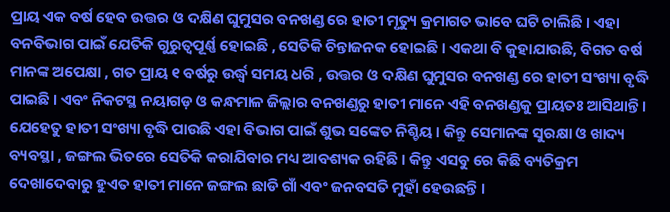ପ୍ରାୟ ଏକ ବର୍ଷ ହେବ ଉତ୍ତର ଓ ଦକ୍ଷିଣ ଘୁମୁସର ବନଖଣ୍ଡ ରେ ହାତୀ ମୃତ୍ୟୁ କ୍ରମାଗତ ଭାବେ ଘଟି ଚାଲିଛି । ଏହା ବନବିଭାଗ ପାଇଁ ଯେତିକି ଗୁରୁତ୍ବପୂର୍ଣ୍ଣ ହୋଇଛି , ସେତିକି ଚିନ୍ତାଜନକ ହୋଇଛି । ଏକଥା ବି କୁହାଯାଉଛି, ବିଗତ ବର୍ଷ ମାନଙ୍କ ଅପେକ୍ଷା , ଗତ ପ୍ରାୟ ୧ ବର୍ଷରୁ ଉର୍ଦ୍ଧ୍ବ ସମୟ ଧରି , ଉତ୍ତର ଓ ଦକ୍ଷିଣ ଘୁମୁସର ବନଖଣ୍ଡ ରେ ହାତୀ ସଂଖ୍ୟା ବୃଦ୍ଧି ପାଇଛି । ଏବଂ ନିକଟସ୍ଥ ନୟାଗଡ଼ ଓ କନ୍ଧମାଳ ଜିଲ୍ଲାର ବନଖଣ୍ଡରୁ ହାତୀ ମାନେ ଏହି ବନଖଣ୍ଡକୁ ପ୍ରାୟତଃ ଆସିଥାନ୍ତି । ଯେହେତୁ ହାତୀ ସଂଖ୍ୟା ବୃଦ୍ଧି ପାଉଛି ଏହା ବିଭାଗ ପାଇଁ ଶୁଭ ସଙ୍କେତ ନିଶ୍ଚିୟ । କିନ୍ତୁ ସେମାନଙ୍କ ସୁରକ୍ଷା ଓ ଖାଦ୍ୟ ବ୍ୟବସ୍ଥା , ଜଙ୍ଗଲ ଭିତରେ ସେତିକି କରାଯିବାର ମଧ୍ୟ ଆବଶ୍ୟକ ରହିଛି । କିନ୍ତୁ ଏସବୁ ରେ କିଛି ବ୍ୟତିକ୍ରମ ଦେଖାଦେବାରୁ ହୁଏତ ହାତୀ ମାନେ ଜଙ୍ଗଲ ଛାଡି ଗାଁ ଏବଂ ଜନବସତି ମୁହାଁ ହେଉଛନ୍ତି ।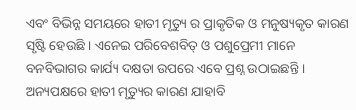ଏବଂ ବିଭିନ୍ନ ସମୟରେ ହାତୀ ମୃତ୍ୟୁ ର ପ୍ରାକୃତିକ ଓ ମନୁଷ୍ୟକୃତ କାରଣ ସୃଷ୍ଟି ହେଉଛି । ଏନେଇ ପରିବେଶବିତ୍ ଓ ପଶୁପ୍ରେମୀ ମାନେ ବନବିଭାଗର କାର୍ଯ୍ୟ ଦକ୍ଷତା ଉପରେ ଏବେ ପ୍ରଶ୍ନ ଉଠାଇଛନ୍ତି । ଅନ୍ୟପକ୍ଷରେ ହାତୀ ମୃତ୍ୟୁର କାରଣ ଯାହାବି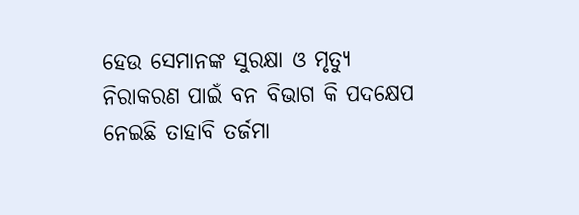ହେଉ ସେମାନଙ୍କ ସୁରକ୍ଷା ଓ ମୃତ୍ୟୁ ନିରାକରଣ ପାଇଁ ବନ ବିଭାଗ କି ପଦକ୍ଷେପ ନେଇଛି ତାହାବି ତର୍ଜମା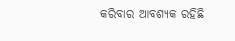କରିବାର ଆବଶ୍ୟକ ରହିଛି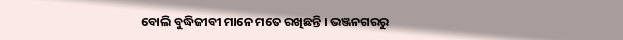ବୋଲି ବୁଦ୍ଧିଜୀବୀ ମାନେ ମତେ ରଖିଛନ୍ତି । ଭଞ୍ଜନଗରରୁ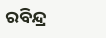ରବିନ୍ଦ୍ର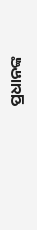ପ୍ରଧାନଙ୍କ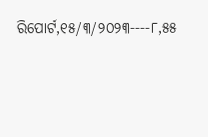ରିପୋର୍ଟ,୧୫/୩/୨୦୨୩----୮,୫୫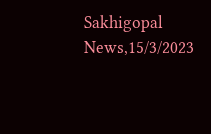Sakhigopal News,15/3/2023